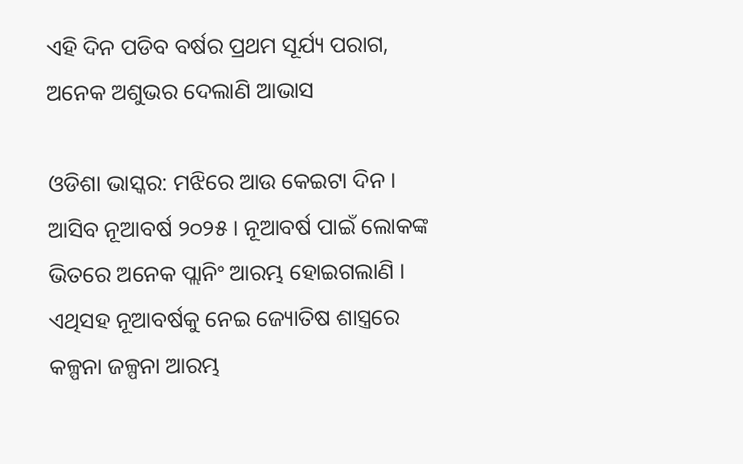ଏହି ଦିନ ପଡିବ ବର୍ଷର ପ୍ରଥମ ସୂର୍ଯ୍ୟ ପରାଗ, ଅନେକ ଅଶୁଭର ଦେଲାଣି ଆଭାସ

ଓଡିଶା ଭାସ୍କର: ମଝିରେ ଆଉ କେଇଟା ଦିନ । ଆସିବ ନୂଆବର୍ଷ ୨୦୨୫ । ନୂଆବର୍ଷ ପାଇଁ ଲୋକଙ୍କ ଭିତରେ ଅନେକ ପ୍ଲାନିଂ ଆରମ୍ଭ ହୋଇଗଲାଣି । ଏଥିସହ ନୂଆବର୍ଷକୁ ନେଇ ଜ୍ୟୋତିଷ ଶାସ୍ତ୍ରରେ କଳ୍ପନା ଜଳ୍ପନା ଆରମ୍ଭ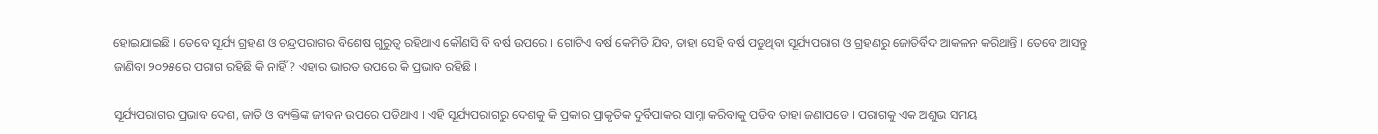ହୋଇଯାଇଛି । ତେବେ ସୂର୍ଯ୍ୟ ଗ୍ରହଣ ଓ ଚନ୍ଦ୍ରପରାଗର ବିଶେଷ ଗୁରୁତ୍ୱ ରହିଥାଏ କୌଣସି ବି ବର୍ଷ ଉପରେ । ଗୋଟିଏ ବର୍ଷ କେମିତି ଯିବ, ତାହା ସେହି ବର୍ଷ ପଡୁଥିବା ସୂର୍ଯ୍ୟପରାଗ ଓ ଗ୍ରହଣରୁ ଜୋତିର୍ବିଦ ଆକଳନ କରିଥାନ୍ତି । ତେବେ ଆସନ୍ତୁ ଜାଣିବା ୨୦୨୫ରେ ପରାଗ ରହିଛି କି ନାହିଁ? ଏହାର ଭାରତ ଉପରେ କି ପ୍ରଭାବ ରହିଛି ।

ସୂର୍ଯ୍ୟପରାଗର ପ୍ରଭାବ ଦେଶ, ଜାତି ଓ ବ୍ୟକ୍ତିଙ୍କ ଜୀବନ ଉପରେ ପଡିଥାଏ । ଏହି ସୂର୍ଯ୍ୟପରାଗରୁ ଦେଶକୁ କି ପ୍ରକାର ପ୍ରାକୃତିକ ଦୁର୍ବିପାକର ସାମ୍ନା କରିବାକୁ ପଡିବ ତାହା ଜଣାପଡେ । ପରାଗକୁ ଏକ ଅଶୁଭ ସମୟ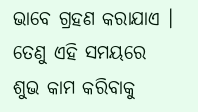ଭାବେ ଗ୍ରହଣ କରାଯାଏ । ତେଣୁ ଏହି ସମୟରେ ଶୁଭ କାମ କରିବାକୁ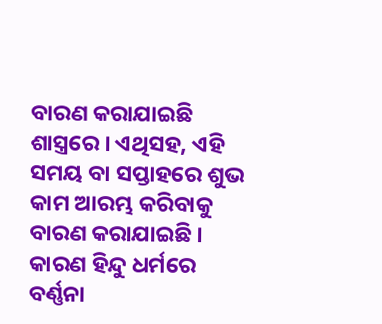ବାରଣ କରାଯାଇଛି ଶାସ୍ତ୍ରରେ । ଏଥିସହ, ଏହି ସମୟ ବା ସପ୍ତାହରେ ଶୁଭ କାମ ଆରମ୍ଭ କରିବାକୁ ବାରଣ କରାଯାଇଛି । କାରଣ ହିନ୍ଦୁ ଧର୍ମରେ ବର୍ଣ୍ଣନା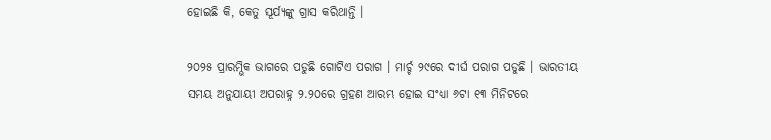ହୋଇଛି କି, କେତୁ ସୂର୍ଯ୍ୟଙ୍କୁ ଗ୍ରାସ କରିଥାନ୍ତି ।

୨୦୨୫ ପ୍ରାରମ୍ଭିକ ଭାଗରେ ପଡୁଛି ଗୋଟିଏ ପରାଗ । ମାର୍ଚ୍ଚ ୨୯ରେ ଦୀର୍ଘ ପରାଗ ପଡୁଛି । ଭାରତୀୟ ସମୟ ଅନୁଯାୟୀ ଅପରାହ୍ନ ୨.୨୦ରେ ଗ୍ରହଣ ଆରମ୍ଭ ହୋଇ ସଂଧ୍ୟା ୬ଟା ୧୩ ମିନିଟରେ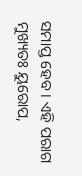ସମାପ୍ତ ହେବ । ଏହି ପରାଗ ମୁଖ୍ୟତଃ ୟୁରୋପ,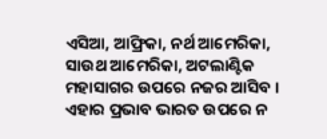ଏସିଆ, ଆଫ୍ରିକା, ନର୍ଥ ଆମେରିକା, ସାଉଥ ଆମେରିକା, ଅଟଲାଣ୍ଟିକ ମହାସାଗର ଉପରେ ନଜର ଆସିବ । ଏହାର ପ୍ରଭାବ ଭାରତ ଉପରେ ନ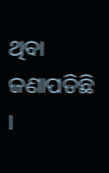ଥିବା ଜଣାପଡିଛି ।